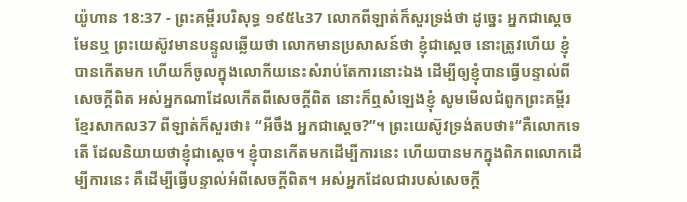យ៉ូហាន 18:37 - ព្រះគម្ពីរបរិសុទ្ធ ១៩៥៤37 លោកពីឡាត់ក៏សួរទ្រង់ថា ដូច្នេះ អ្នកជាស្តេចមែនឬ ព្រះយេស៊ូវមានបន្ទូលឆ្លើយថា លោកមានប្រសាសន៍ថា ខ្ញុំជាស្តេច នោះត្រូវហើយ ខ្ញុំបានកើតមក ហើយក៏ចូលក្នុងលោកីយនេះសំរាប់តែការនោះឯង ដើម្បីឲ្យខ្ញុំបានធ្វើបន្ទាល់ពីសេចក្ដីពិត អស់អ្នកណាដែលកើតពីសេចក្ដីពិត នោះក៏ឮសំឡេងខ្ញុំ សូមមើលជំពូកព្រះគម្ពីរខ្មែរសាកល37 ពីឡាត់ក៏សួរថា៖ “អីចឹង អ្នកជាស្ដេច?”។ ព្រះយេស៊ូវទ្រង់តបថា៖“គឺលោកទេតើ ដែលនិយាយថាខ្ញុំជាស្ដេច។ ខ្ញុំបានកើតមកដើម្បីការនេះ ហើយបានមកក្នុងពិភពលោកដើម្បីការនេះ គឺដើម្បីធ្វើបន្ទាល់អំពីសេចក្ដីពិត។ អស់អ្នកដែលជារបស់សេចក្ដី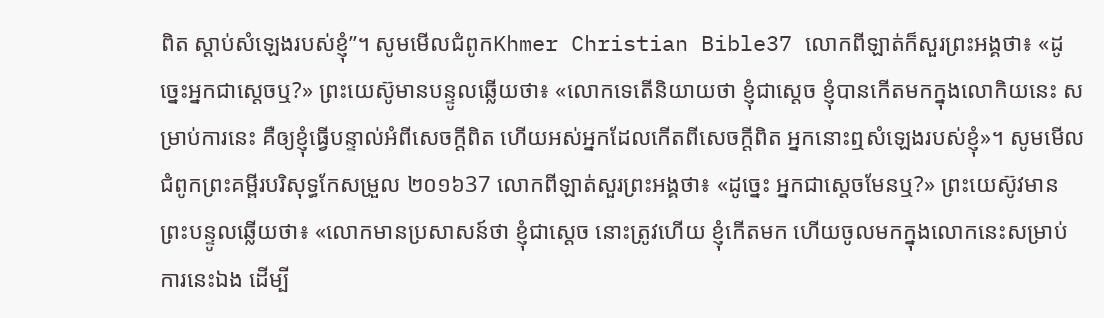ពិត ស្ដាប់សំឡេងរបស់ខ្ញុំ”។ សូមមើលជំពូកKhmer Christian Bible37 លោកពីឡាត់ក៏សួរព្រះអង្គថា៖ «ដូច្នេះអ្នកជាស្តេចឬ?» ព្រះយេស៊ូមានបន្ទូលឆ្លើយថា៖ «លោកទេតើនិយាយថា ខ្ញុំជាស្តេច ខ្ញុំបានកើតមកក្នុងលោកិយនេះ សម្រាប់ការនេះ គឺឲ្យខ្ញុំធ្វើបន្ទាល់អំពីសេចក្ដីពិត ហើយអស់អ្នកដែលកើតពីសេចក្ដីពិត អ្នកនោះឮសំឡេងរបស់ខ្ញុំ»។ សូមមើលជំពូកព្រះគម្ពីរបរិសុទ្ធកែសម្រួល ២០១៦37 លោកពីឡាត់សួរព្រះអង្គថា៖ «ដូច្នេះ អ្នកជាស្តេចមែនឬ?» ព្រះយេស៊ូវមានព្រះបន្ទូលឆ្លើយថា៖ «លោកមានប្រសាសន៍ថា ខ្ញុំជាស្តេច នោះត្រូវហើយ ខ្ញុំកើតមក ហើយចូលមកក្នុងលោកនេះសម្រាប់ការនេះឯង ដើម្បី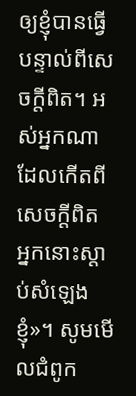ឲ្យខ្ញុំបានធ្វើបន្ទាល់ពីសេចក្តីពិត។ អស់អ្នកណាដែលកើតពីសេចក្តីពិត អ្នកនោះស្តាប់សំឡេងខ្ញុំ»។ សូមមើលជំពូក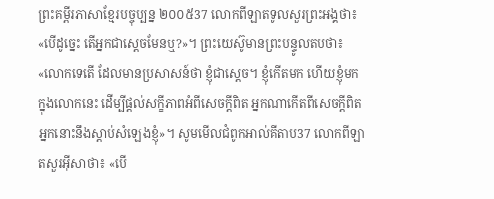ព្រះគម្ពីរភាសាខ្មែរបច្ចុប្បន្ន ២០០៥37 លោកពីឡាតទូលសួរព្រះអង្គថា៖ «បើដូច្នេះ តើអ្នកជាស្ដេចមែនឬ?»។ ព្រះយេស៊ូមានព្រះបន្ទូលតបថា៖ «លោកទេតើ ដែលមានប្រសាសន៍ថា ខ្ញុំជាស្ដេច។ ខ្ញុំកើតមក ហើយខ្ញុំមកក្នុងលោកនេះ ដើម្បីផ្ដល់សក្ខីភាពអំពីសេចក្ដីពិត អ្នកណាកើតពីសេចក្ដីពិត អ្នកនោះនឹងស្ដាប់សំឡេងខ្ញុំ»។ សូមមើលជំពូកអាល់គីតាប37 លោកពីឡាតសួរអ៊ីសាថា៖ «បើ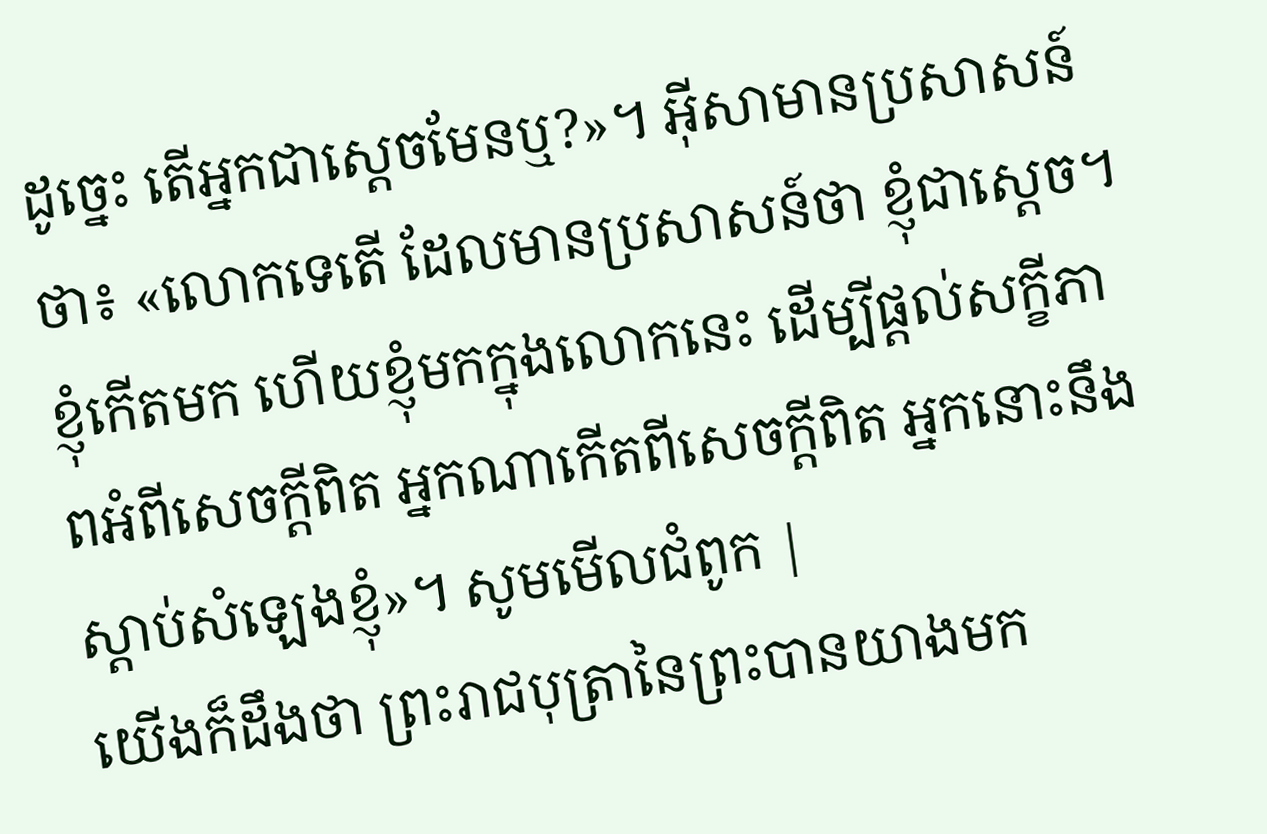ដូច្នេះ តើអ្នកជាស្ដេចមែនឬ?»។ អ៊ីសាមានប្រសាសន៍ថា៖ «លោកទេតើ ដែលមានប្រសាសន៍ថា ខ្ញុំជាស្ដេច។ ខ្ញុំកើតមក ហើយខ្ញុំមកក្នុងលោកនេះ ដើម្បីផ្ដល់សក្ខីភាពអំពីសេចក្ដីពិត អ្នកណាកើតពីសេចក្ដីពិត អ្នកនោះនឹងស្ដាប់សំឡេងខ្ញុំ»។ សូមមើលជំពូក |
យើងក៏ដឹងថា ព្រះរាជបុត្រានៃព្រះបានយាងមក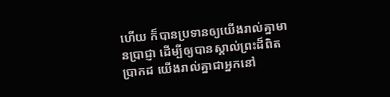ហើយ ក៏បានប្រទានឲ្យយើងរាល់គ្នាមានប្រាជ្ញា ដើម្បីឲ្យបានស្គាល់ព្រះដ៏ពិតប្រាកដ យើងរាល់គ្នាជាអ្នកនៅ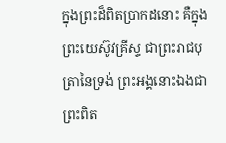ក្នុងព្រះដ៏ពិតប្រាកដនោះ គឺក្នុងព្រះយេស៊ូវគ្រីស្ទ ជាព្រះរាជបុត្រានៃទ្រង់ ព្រះអង្គនោះឯងជាព្រះពិត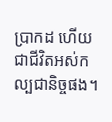ប្រាកដ ហើយជាជីវិតអស់កល្បជានិច្ចផង។